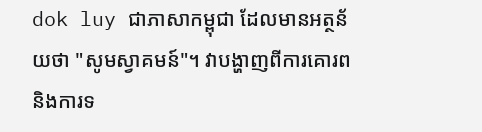dok luy ជាភាសាកម្ពុជា ដែលមានអត្ថន័យថា "សូមស្វាគមន៍"។ វាបង្ហាញពីការគោរព និងការទ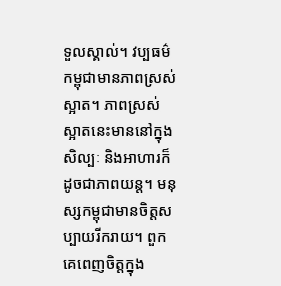ទួលស្គាល់។ វប្បធម៌កម្ពុជាមានភាពស្រស់ស្អាត។ ភាពស្រស់ស្អាតនេះមាននៅក្នុងសិល្បៈ និងអាហារក៏ដូចជាភាពយន្ត។ មនុស្សកម្ពុជាមានចិត្តសប្បាយរីករាយ។ ពួកគេពេញចិត្តក្នុង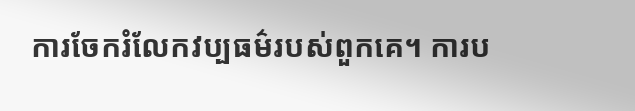ការចែករំលែកវប្បធម៌របស់ពួកគេ។ ការប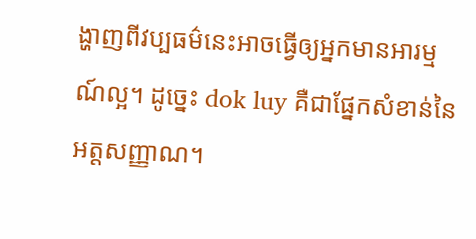ង្ហាញពីវប្បធម៌នេះអាចធ្វើឲ្យអ្នកមានអារម្មណ៍ល្អ។ ដូច្នេះ dok luy គឺជាផ្នែកសំខាន់នៃអត្តសញ្ញាណ។